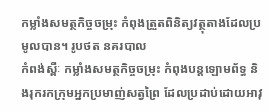កម្លាំងសមត្ថកិច្ចចម្រុះ កំពុងត្រួតពិនិត្យវត្ថុតាងដែលប្រមូលបាន។ រូបថត នគរបាល
កំពង់ស្ពឺៈ កម្លាំងសមត្ថកិច្ចចម្រុះ កំពុងបន្តឡោមព័ទ្ធ និងរុករកក្រុមអ្នកប្រមាញ់សត្វព្រៃ ដែលប្រដាប់ដោយអាវុ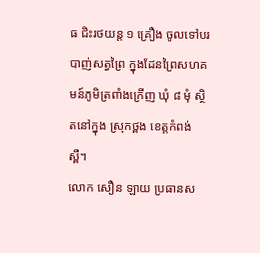ធ ជិះរថយន្ត ១ គ្រឿង ចូលទៅបរបាញ់សត្វព្រៃ ក្នុងដែនព្រៃសហគមន៍ភូមិត្រពាំងក្រើញ ឃុំ ៨ មុំ ស្ថិតនៅក្នុង ស្រុកថ្ពង ខេត្តកំពង់ស្ពឺ។
លោក សឿន ឡាយ ប្រធានស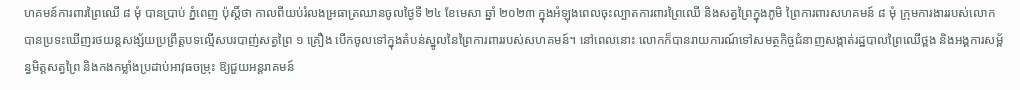ហគមន៍ការពារព្រៃឈើ ៨ មុំ បានប្រាប់ ភ្នំពេញ ប៉ុស្តិ៍ថា កាលពីយប់រំលងអ្រធាត្រឈានចូលថ្ងៃទី ២៤ ខែមេសា ឆ្នាំ ២០២៣ ក្នុងអំឡុងពេលចុះល្បាតការពារព្រៃឈើ និងសត្វព្រៃក្នុងភូមិ ព្រៃការពារសហគមន៍ ៨ មុំ ក្រុមការងាររបស់លោក បានប្រទះឃើញរថយន្តសង្ស័យប្រព្រឹត្តបទល្មើសបរបាញ់សត្វព្រៃ ១ គ្រឿង បើកចូលទៅក្នុងតំបន់ស្នូលនៃព្រៃការពាររបស់សហគមន៍។ នៅពេលនោះ លោកក៏បានរាយការណ៍ទៅសមត្ថកិច្ចជំនាញសង្កាត់រដ្ឋបាលព្រៃឈើថ្ពង និងអង្គការសម្ព័ន្ធមិត្តសត្វព្រៃ និងកងកម្លាំងប្រដាប់អាវុធចម្រុះ ឱ្យជួយអន្តរាគមន៍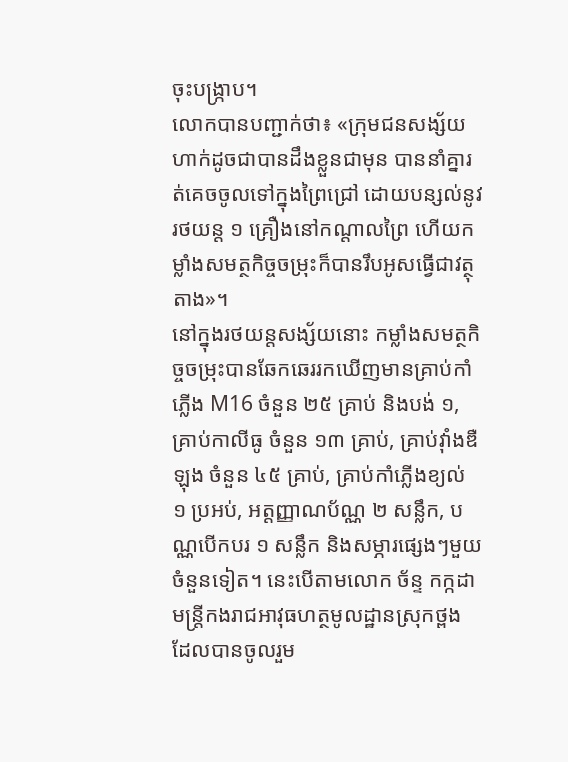ចុះបង្ក្រាប។
លោកបានបញ្ជាក់ថា៖ «ក្រុមជនសង្ស័យហាក់ដូចជាបានដឹងខ្លួនជាមុន បាននាំគ្នារត់គេចចូលទៅក្នុងព្រៃជ្រៅ ដោយបន្សល់នូវរថយន្ត ១ គ្រឿងនៅកណ្ដាលព្រៃ ហើយកម្លាំងសមត្ថកិច្ចចម្រុះក៏បានរឹបអូសធ្វើជាវត្ថុតាង»។
នៅក្នុងរថយន្តសង្ស័យនោះ កម្លាំងសមត្ថកិច្ចចម្រុះបានឆែកឆេររកឃើញមានគ្រាប់កាំភ្លើង M16 ចំនួន ២៥ គ្រាប់ និងបង់ ១, គ្រាប់កាលីធូ ចំនួន ១៣ គ្រាប់, គ្រាប់វ៉ាំងឌឺឡុង ចំនួន ៤៥ គ្រាប់, គ្រាប់កាំភ្លើងខ្យល់ ១ ប្រអប់, អត្តញ្ញាណប័ណ្ណ ២ សន្លឹក, បណ្ណបើកបរ ១ សន្លឹក និងសម្ភារផ្សេងៗមួយចំនួនទៀត។ នេះបើតាមលោក ច័ន្ទ កក្កដា មន្ត្រីកងរាជអាវុធហត្ថមូលដ្ឋានស្រុកថ្ពង ដែលបានចូលរួម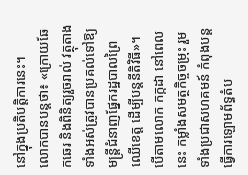នៅក្នុងប្រតិបត្តិការនេះ។
លោកបានបន្តថា៖ «ក្រោយឆែកឆេរ និងពិនិត្យរួចរាល់ វត្ថុតាងទាំងអស់ត្រូវបានប្រគល់ទៅឱ្យមន្ត្រីជំនាញផ្នែករដ្ឋបាលព្រៃឈើខេត្ត ដើម្បីបន្តនីតិវិធី»។
បើតាមលោក កក្កដា នៅពេលនេះ កម្លាំងសមត្ថកិច្ចចម្រុះ រួមទាំងប្រជាសហគមន៍ កំពុងបន្តធ្វើការឡោមព័ទ្ធតំប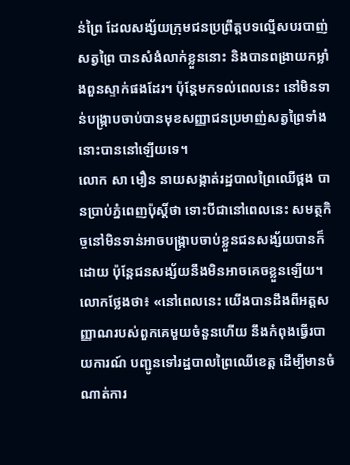ន់ព្រៃ ដែលសង្ស័យក្រុមជនប្រព្រឹត្តបទល្មើសបរបាញ់សត្វព្រៃ បានសំងំលាក់ខ្លួននោះ និងបានពង្រាយកម្លាំងពួនស្ទាក់ផងដែរ។ ប៉ុន្តែមកទល់ពេលនេះ នៅមិនទាន់បង្ក្រាបចាប់បានមុខសញ្ញាជនប្រមាញ់សត្វព្រៃទាំងនោះបាននៅឡើយទេ។
លោក សា មឿន នាយសង្កាត់រដ្ឋបាលព្រៃឈើថ្ពង បានប្រាប់ភ្នំពេញប៉ុស្តិ៍ថា ទោះបីជានៅពេលនេះ សមត្ថកិច្ចនៅមិនទាន់អាចបង្ក្រាបចាប់ខ្លួនជនសង្ស័យបានក៏ដោយ ប៉ុន្តែជនសង្ស័យនឹងមិនអាចគេចខ្លួនឡើយ។ លោកថ្លែងថា៖ «នៅពេលនេះ យើងបានដឹងពីអត្តសញ្ញាណរបស់ពួកគេមួយចំនួនហើយ នឹងកំពុងធ្វើរបាយការណ៍ បញ្ជូនទៅរដ្ឋបាលព្រៃឈើខេត្ត ដើម្បីមានចំណាត់ការ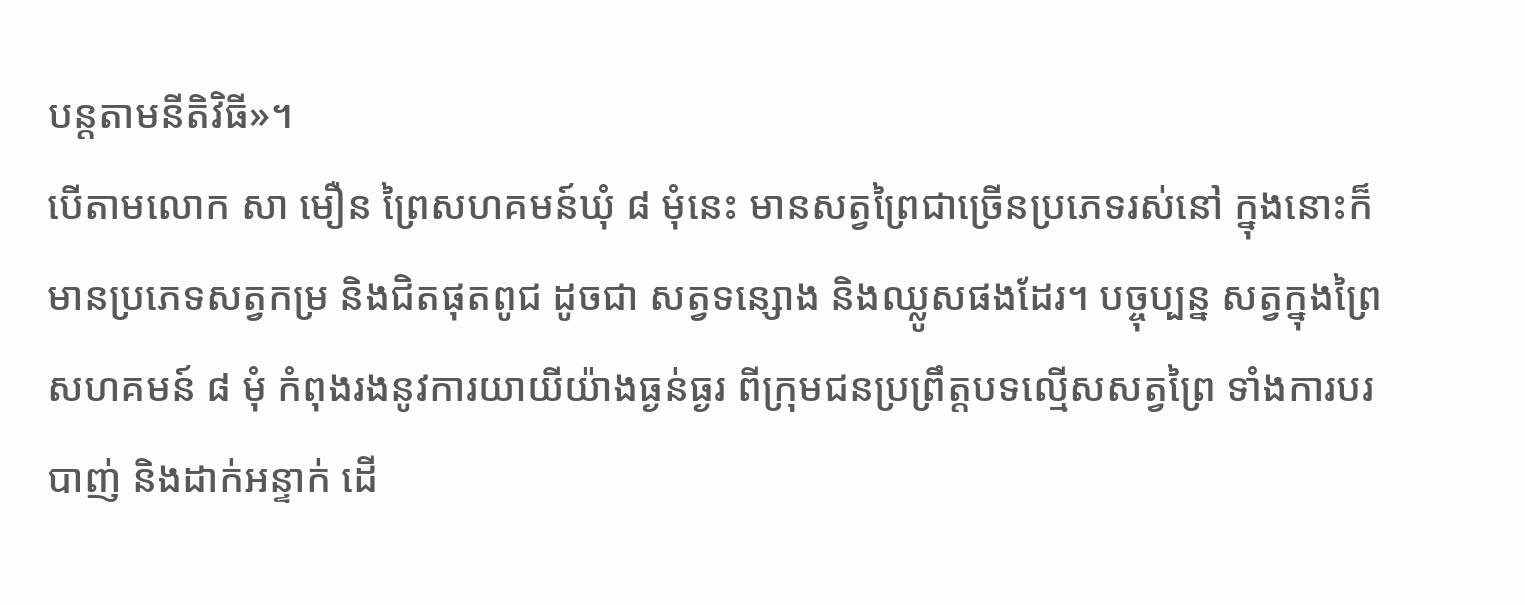បន្តតាមនីតិវិធី»។
បើតាមលោក សា មឿន ព្រៃសហគមន៍ឃុំ ៨ មុំនេះ មានសត្វព្រៃជាច្រើនប្រភេទរស់នៅ ក្នុងនោះក៏មានប្រភេទសត្វកម្រ និងជិតផុតពូជ ដូចជា សត្វទន្សោង និងឈ្លូសផងដែរ។ បច្ចុប្បន្ន សត្វក្នុងព្រៃសហគមន៍ ៨ មុំ កំពុងរងនូវការយាយីយ៉ាងធ្ងន់ធ្ងរ ពីក្រុមជនប្រព្រឹត្តបទល្មើសសត្វព្រៃ ទាំងការបរបាញ់ និងដាក់អន្ទាក់ ដើ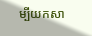ម្បីយកសា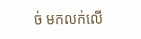ច់ មកលក់លើ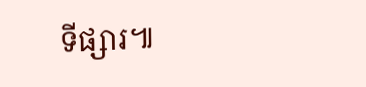ទីផ្សារ៕